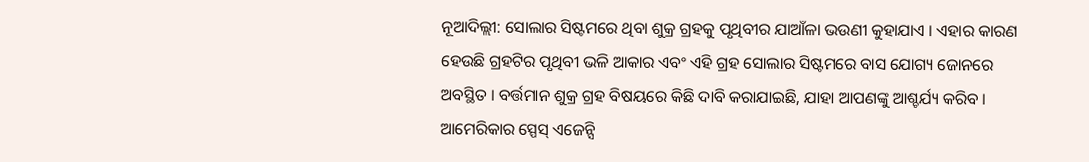ନୂଆଦିଲ୍ଲୀ: ସୋଲାର ସିଷ୍ଟମରେ ଥିବା ଶୁକ୍ର ଗ୍ରହକୁ ପୃଥିବୀର ଯାଆଁଳା ଭଉଣୀ କୁହାଯାଏ । ଏହାର କାରଣ ହେଉଛି ଗ୍ରହଟିର ପୃଥିବୀ ଭଳି ଆକାର ଏବଂ ଏହି ଗ୍ରହ ସୋଲାର ସିଷ୍ଟମରେ ବାସ ଯୋଗ୍ୟ ଜୋନରେ ଅବସ୍ଥିତ । ବର୍ତ୍ତମାନ ଶୁକ୍ର ଗ୍ରହ ବିଷୟରେ କିଛି ଦାବି କରାଯାଇଛି, ଯାହା ଆପଣଙ୍କୁ ଆଶ୍ଚର୍ଯ୍ୟ କରିବ । ଆମେରିକାର ସ୍ପେସ୍ ଏଜେନ୍ସି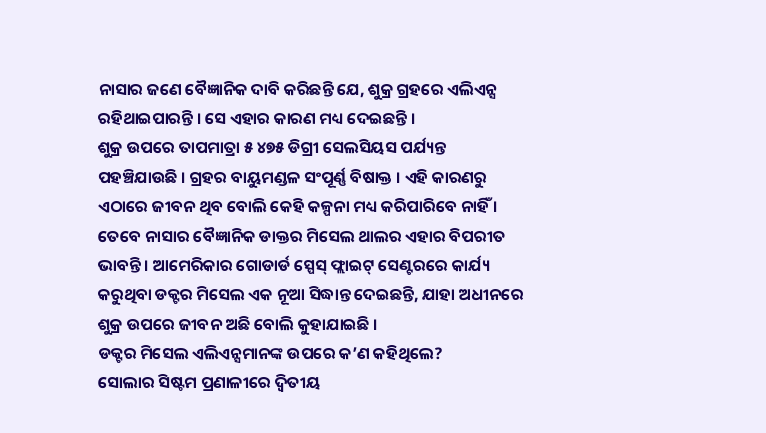ନାସାର ଜଣେ ବୈଜ୍ଞାନିକ ଦାବି କରିଛନ୍ତି ଯେ, ଶୁକ୍ର ଗ୍ରହରେ ଏଲିଏନ୍ସ ରହିଥାଇପାରନ୍ତି । ସେ ଏହାର କାରଣ ମଧ୍ୟ ଦେଇଛନ୍ତି ।
ଶୁକ୍ର ଉପରେ ତାପମାତ୍ରା ୫ ୪୭୫ ଡିଗ୍ରୀ ସେଲସିୟସ ପର୍ଯ୍ୟନ୍ତ ପହଞ୍ଚିଯାଉଛି । ଗ୍ରହର ବାୟୁମଣ୍ଡଳ ସଂପୂର୍ଣ୍ଣ ବିଷାକ୍ତ । ଏହି କାରଣରୁ ଏଠାରେ ଜୀବନ ଥିବ ବୋଲି କେହି କଳ୍ପନା ମଧ୍ୟ କରିପାରିବେ ନାହିଁ । ତେବେ ନାସାର ବୈଜ୍ଞାନିକ ଡାକ୍ତର ମିସେଲ ଥାଲର ଏହାର ବିପରୀତ ଭାବନ୍ତି । ଆମେରିକାର ଗୋଡାର୍ଡ ସ୍ପେସ୍ ଫ୍ଲାଇଟ୍ ସେଣ୍ଟରରେ କାର୍ଯ୍ୟ କରୁଥିବା ଡକ୍ଟର ମିସେଲ ଏକ ନୂଆ ସିଦ୍ଧାନ୍ତ ଦେଇଛନ୍ତି, ଯାହା ଅଧୀନରେ ଶୁକ୍ର ଉପରେ ଜୀବନ ଅଛି ବୋଲି କୁହାଯାଇଛି ।
ଡକ୍ଟର ମିସେଲ ଏଲିଏନ୍ସମାନଙ୍କ ଉପରେ କ’ଣ କହିଥିଲେ?
ସୋଲାର ସିଷ୍ଟମ ପ୍ରଣାଳୀରେ ଦ୍ୱିତୀୟ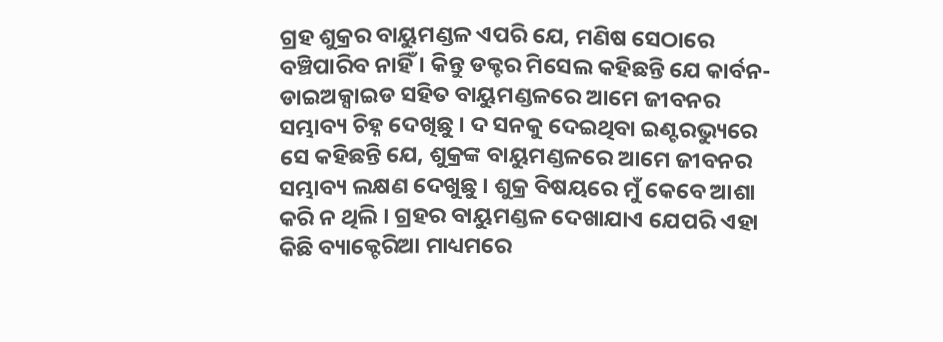ଗ୍ରହ ଶୁକ୍ରର ବାୟୁମଣ୍ଡଳ ଏପରି ଯେ, ମଣିଷ ସେଠାରେ ବଞ୍ଚିପାରିବ ନାହିଁ । କିନ୍ତୁ ଡକ୍ଟର ମିସେଲ କହିଛନ୍ତି ଯେ କାର୍ବନ-ଡାଇଅକ୍ସାଇଡ ସହିତ ବାୟୁମଣ୍ଡଳରେ ଆମେ ଜୀବନର ସମ୍ଭାବ୍ୟ ଚିହ୍ନ ଦେଖିଛୁ । ଦ ସନକୁ ଦେଇଥିବା ଇଣ୍ଟରଭ୍ୟୁରେ ସେ କହିଛନ୍ତି ଯେ, ଶୁକ୍ରଙ୍କ ବାୟୁମଣ୍ଡଳରେ ଆମେ ଜୀବନର ସମ୍ଭାବ୍ୟ ଲକ୍ଷଣ ଦେଖୁଛୁ । ଶୁକ୍ର ବିଷୟରେ ମୁଁ କେବେ ଆଶା କରି ନ ଥିଲି । ଗ୍ରହର ବାୟୁମଣ୍ଡଳ ଦେଖାଯାଏ ଯେପରି ଏହା କିଛି ବ୍ୟାକ୍ଟେରିଆ ମାଧ୍ୟମରେ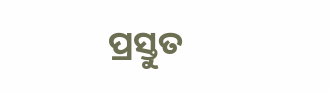ପ୍ରସ୍ତୁତ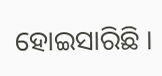ହୋଇସାରିଛି ।